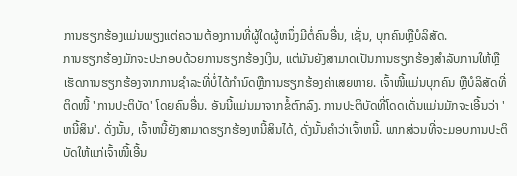ການຮຽກຮ້ອງແມ່ນພຽງແຕ່ຄວາມຕ້ອງການທີ່ຜູ້ໃດຜູ້ຫນຶ່ງມີຕໍ່ຄົນອື່ນ, ເຊັ່ນ, ບຸກຄົນຫຼືບໍລິສັດ.
ການຮຽກຮ້ອງມັກຈະປະກອບດ້ວຍການຮຽກຮ້ອງເງິນ, ແຕ່ມັນຍັງສາມາດເປັນການຮຽກຮ້ອງສໍາລັບການໃຫ້ຫຼືເຮັດການຮຽກຮ້ອງຈາກການຊໍາລະທີ່ບໍ່ໄດ້ກໍານົດຫຼືການຮຽກຮ້ອງຄ່າເສຍຫາຍ. ເຈົ້າໜີ້ແມ່ນບຸກຄົນ ຫຼືບໍລິສັດທີ່ຕິດໜີ້ 'ການປະຕິບັດ' ໂດຍຄົນອື່ນ. ອັນນີ້ແມ່ນມາຈາກຂໍ້ຕົກລົງ. ການປະຕິບັດທີ່ໂດດເດັ່ນແມ່ນມັກຈະເອີ້ນວ່າ 'ຫນີ້ສິນ'. ດັ່ງນັ້ນ, ເຈົ້າຫນີ້ຍັງສາມາດຮຽກຮ້ອງຫນີ້ສິນໄດ້, ດັ່ງນັ້ນຄໍາວ່າເຈົ້າຫນີ້. ພາກສ່ວນທີ່ຈະມອບການປະຕິບັດໃຫ້ແກ່ເຈົ້າໜີ້ເອີ້ນ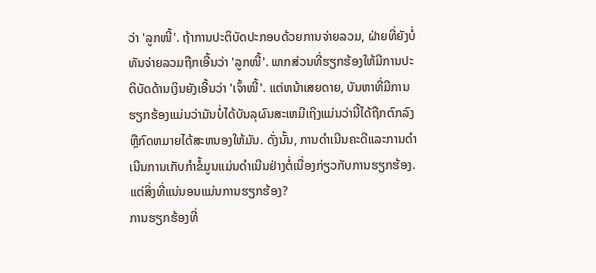ວ່າ 'ລູກໜີ້'. ຖ້າການປະຕິບັດປະກອບດ້ວຍການຈ່າຍລວມ, ຝ່າຍທີ່ຍັງບໍ່ທັນຈ່າຍລວມຖືກເອີ້ນວ່າ 'ລູກໜີ້'. ພາກສ່ວນທີ່ຮຽກຮ້ອງໃຫ້ມີການປະຕິບັດດ້ານເງິນຍັງເອີ້ນວ່າ 'ເຈົ້າໜີ້'. ແຕ່ຫນ້າເສຍດາຍ, ບັນຫາທີ່ມີການຮຽກຮ້ອງແມ່ນວ່າມັນບໍ່ໄດ້ບັນລຸຜົນສະເຫມີເຖິງແມ່ນວ່ານີ້ໄດ້ຖືກຕົກລົງຫຼືກົດຫມາຍໄດ້ສະຫນອງໃຫ້ມັນ. ດັ່ງນັ້ນ, ການດໍາເນີນຄະດີແລະການດໍາເນີນການເກັບກໍາຂໍ້ມູນແມ່ນດໍາເນີນຢ່າງຕໍ່ເນື່ອງກ່ຽວກັບການຮຽກຮ້ອງ. ແຕ່ສິ່ງທີ່ແນ່ນອນແມ່ນການຮຽກຮ້ອງ?
ການຮຽກຮ້ອງທີ່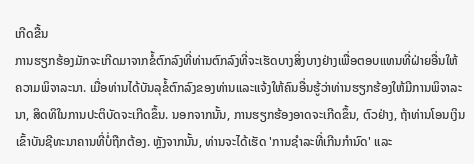ເກີດຂື້ນ
ການຮຽກຮ້ອງມັກຈະເກີດມາຈາກຂໍ້ຕົກລົງທີ່ທ່ານຕົກລົງທີ່ຈະເຮັດບາງສິ່ງບາງຢ່າງເພື່ອຕອບແທນທີ່ຝ່າຍອື່ນໃຫ້ຄວາມພິຈາລະນາ. ເມື່ອທ່ານໄດ້ບັນລຸຂໍ້ຕົກລົງຂອງທ່ານແລະແຈ້ງໃຫ້ຄົນອື່ນຮູ້ວ່າທ່ານຮຽກຮ້ອງໃຫ້ມີການພິຈາລະນາ, ສິດທິໃນການປະຕິບັດຈະເກີດຂຶ້ນ. ນອກຈາກນັ້ນ, ການຮຽກຮ້ອງອາດຈະເກີດຂຶ້ນ, ຕົວຢ່າງ, ຖ້າທ່ານໂອນເງິນເຂົ້າບັນຊີທະນາຄານທີ່ບໍ່ຖືກຕ້ອງ. ຫຼັງຈາກນັ້ນ, ທ່ານຈະໄດ້ເຮັດ 'ການຊໍາລະທີ່ເກີນກໍານົດ' ແລະ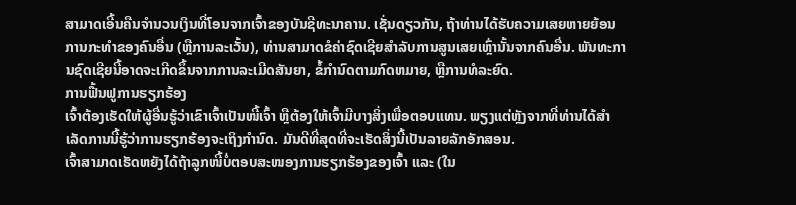ສາມາດເອີ້ນຄືນຈໍານວນເງິນທີ່ໂອນຈາກເຈົ້າຂອງບັນຊີທະນາຄານ. ເຊັ່ນດຽວກັນ, ຖ້າທ່ານໄດ້ຮັບຄວາມເສຍຫາຍຍ້ອນການກະທໍາຂອງຄົນອື່ນ (ຫຼືການລະເວັ້ນ), ທ່ານສາມາດຂໍຄ່າຊົດເຊີຍສໍາລັບການສູນເສຍເຫຼົ່ານັ້ນຈາກຄົນອື່ນ. ພັນທະການຊົດເຊີຍນີ້ອາດຈະເກີດຂຶ້ນຈາກການລະເມີດສັນຍາ, ຂໍ້ກໍານົດຕາມກົດຫມາຍ, ຫຼືການທໍລະຍົດ.
ການຟື້ນຟູການຮຽກຮ້ອງ
ເຈົ້າຕ້ອງເຮັດໃຫ້ຜູ້ອື່ນຮູ້ວ່າເຂົາເຈົ້າເປັນໜີ້ເຈົ້າ ຫຼືຕ້ອງໃຫ້ເຈົ້າມີບາງສິ່ງເພື່ອຕອບແທນ. ພຽງແຕ່ຫຼັງຈາກທີ່ທ່ານໄດ້ສໍາເລັດການນີ້ຮູ້ວ່າການຮຽກຮ້ອງຈະເຖິງກໍານົດ. ມັນດີທີ່ສຸດທີ່ຈະເຮັດສິ່ງນີ້ເປັນລາຍລັກອັກສອນ.
ເຈົ້າສາມາດເຮັດຫຍັງໄດ້ຖ້າລູກໜີ້ບໍ່ຕອບສະໜອງການຮຽກຮ້ອງຂອງເຈົ້າ ແລະ (ໃນ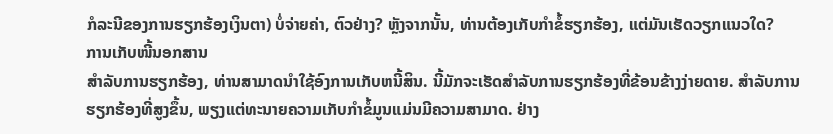ກໍລະນີຂອງການຮຽກຮ້ອງເງິນຕາ) ບໍ່ຈ່າຍຄ່າ, ຕົວຢ່າງ? ຫຼັງຈາກນັ້ນ, ທ່ານຕ້ອງເກັບກໍາຂໍ້ຮຽກຮ້ອງ, ແຕ່ມັນເຮັດວຽກແນວໃດ?
ການເກັບໜີ້ນອກສານ
ສໍາລັບການຮຽກຮ້ອງ, ທ່ານສາມາດນໍາໃຊ້ອົງການເກັບຫນີ້ສິນ. ນີ້ມັກຈະເຮັດສໍາລັບການຮຽກຮ້ອງທີ່ຂ້ອນຂ້າງງ່າຍດາຍ. ສໍາລັບການຮຽກຮ້ອງທີ່ສູງຂຶ້ນ, ພຽງແຕ່ທະນາຍຄວາມເກັບກໍາຂໍ້ມູນແມ່ນມີຄວາມສາມາດ. ຢ່າງ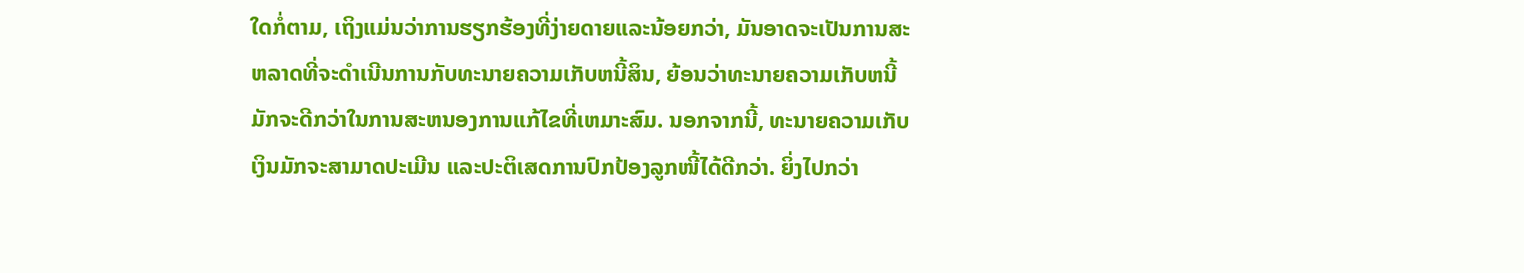ໃດກໍ່ຕາມ, ເຖິງແມ່ນວ່າການຮຽກຮ້ອງທີ່ງ່າຍດາຍແລະນ້ອຍກວ່າ, ມັນອາດຈະເປັນການສະຫລາດທີ່ຈະດໍາເນີນການກັບທະນາຍຄວາມເກັບຫນີ້ສິນ, ຍ້ອນວ່າທະນາຍຄວາມເກັບຫນີ້ມັກຈະດີກວ່າໃນການສະຫນອງການແກ້ໄຂທີ່ເຫມາະສົມ. ນອກຈາກນີ້, ທະນາຍຄວາມເກັບເງິນມັກຈະສາມາດປະເມີນ ແລະປະຕິເສດການປົກປ້ອງລູກໜີ້ໄດ້ດີກວ່າ. ຍິ່ງໄປກວ່າ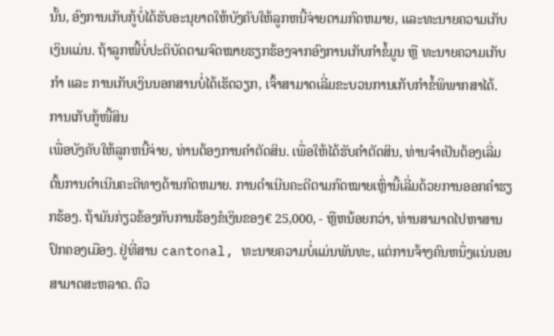ນັ້ນ, ອົງການເກັບກູ້ບໍ່ໄດ້ຮັບອະນຸຍາດໃຫ້ບັງຄັບໃຫ້ລູກຫນີ້ຈ່າຍຕາມກົດຫມາຍ, ແລະທະນາຍຄວາມເກັບເງິນແມ່ນ. ຖ້າລູກໜີ້ບໍ່ປະຕິບັດຕາມຈົດໝາຍຮຽກຮ້ອງຈາກອົງການເກັບກຳຂໍ້ມູນ ຫຼື ທະນາຍຄວາມເກັບກຳ ແລະ ການເກັບເງິນນອກສານບໍ່ໄດ້ເຮັດວຽກ, ເຈົ້າສາມາດເລີ່ມຂະບວນການເກັບກຳຂໍ້ພິພາກສາໄດ້.
ການເກັບກູ້ໜີ້ສິນ
ເພື່ອບັງຄັບໃຫ້ລູກຫນີ້ຈ່າຍ, ທ່ານຕ້ອງການຄໍາຕັດສິນ. ເພື່ອໃຫ້ໄດ້ຮັບຄໍາຕັດສິນ, ທ່ານຈໍາເປັນຕ້ອງເລີ່ມຕົ້ນການດໍາເນີນຄະດີທາງດ້ານກົດຫມາຍ. ການດຳເນີນຄະດີຕາມກົດໝາຍເຫຼົ່ານີ້ເລີ່ມດ້ວຍການອອກຄຳຮຽກຮ້ອງ. ຖ້າມັນກ່ຽວຂ້ອງກັບການຮ້ອງຂໍເງິນຂອງ€ 25,000, - ຫຼືຫນ້ອຍກວ່າ, ທ່ານສາມາດໄປຫາສານປົກຄອງເມືອງ. ຢູ່ທີ່ສານ cantonal, ທະນາຍຄວາມບໍ່ແມ່ນພັນທະ, ແຕ່ການຈ້າງຄົນຫນຶ່ງແນ່ນອນສາມາດສະຫລາດ. ຕົວ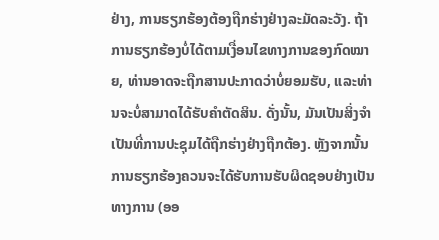ຢ່າງ, ການຮຽກຮ້ອງຕ້ອງຖືກຮ່າງຢ່າງລະມັດລະວັງ. ຖ້າການຮຽກຮ້ອງບໍ່ໄດ້ຕາມເງື່ອນໄຂທາງການຂອງກົດໝາຍ, ທ່ານອາດຈະຖືກສານປະກາດວ່າບໍ່ຍອມຮັບ, ແລະທ່ານຈະບໍ່ສາມາດໄດ້ຮັບຄຳຕັດສິນ. ດັ່ງນັ້ນ, ມັນເປັນສິ່ງຈໍາເປັນທີ່ການປະຊຸມໄດ້ຖືກຮ່າງຢ່າງຖືກຕ້ອງ. ຫຼັງຈາກນັ້ນການຮຽກຮ້ອງຄວນຈະໄດ້ຮັບການຮັບຜິດຊອບຢ່າງເປັນທາງການ (ອອ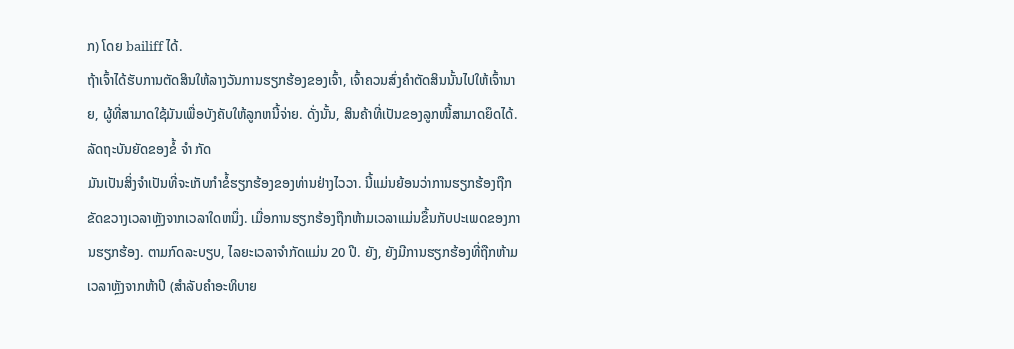ກ) ໂດຍ bailiff ໄດ້.
ຖ້າເຈົ້າໄດ້ຮັບການຕັດສິນໃຫ້ລາງວັນການຮຽກຮ້ອງຂອງເຈົ້າ, ເຈົ້າຄວນສົ່ງຄໍາຕັດສິນນັ້ນໄປໃຫ້ເຈົ້ານາຍ, ຜູ້ທີ່ສາມາດໃຊ້ມັນເພື່ອບັງຄັບໃຫ້ລູກຫນີ້ຈ່າຍ. ດັ່ງນັ້ນ, ສິນຄ້າທີ່ເປັນຂອງລູກໜີ້ສາມາດຍຶດໄດ້.
ລັດຖະບັນຍັດຂອງຂໍ້ ຈຳ ກັດ
ມັນເປັນສິ່ງຈໍາເປັນທີ່ຈະເກັບກໍາຂໍ້ຮຽກຮ້ອງຂອງທ່ານຢ່າງໄວວາ. ນີ້ແມ່ນຍ້ອນວ່າການຮຽກຮ້ອງຖືກຂັດຂວາງເວລາຫຼັງຈາກເວລາໃດຫນຶ່ງ. ເມື່ອການຮຽກຮ້ອງຖືກຫ້າມເວລາແມ່ນຂຶ້ນກັບປະເພດຂອງການຮຽກຮ້ອງ. ຕາມກົດລະບຽບ, ໄລຍະເວລາຈໍາກັດແມ່ນ 20 ປີ. ຍັງ, ຍັງມີການຮຽກຮ້ອງທີ່ຖືກຫ້າມເວລາຫຼັງຈາກຫ້າປີ (ສໍາລັບຄໍາອະທິບາຍ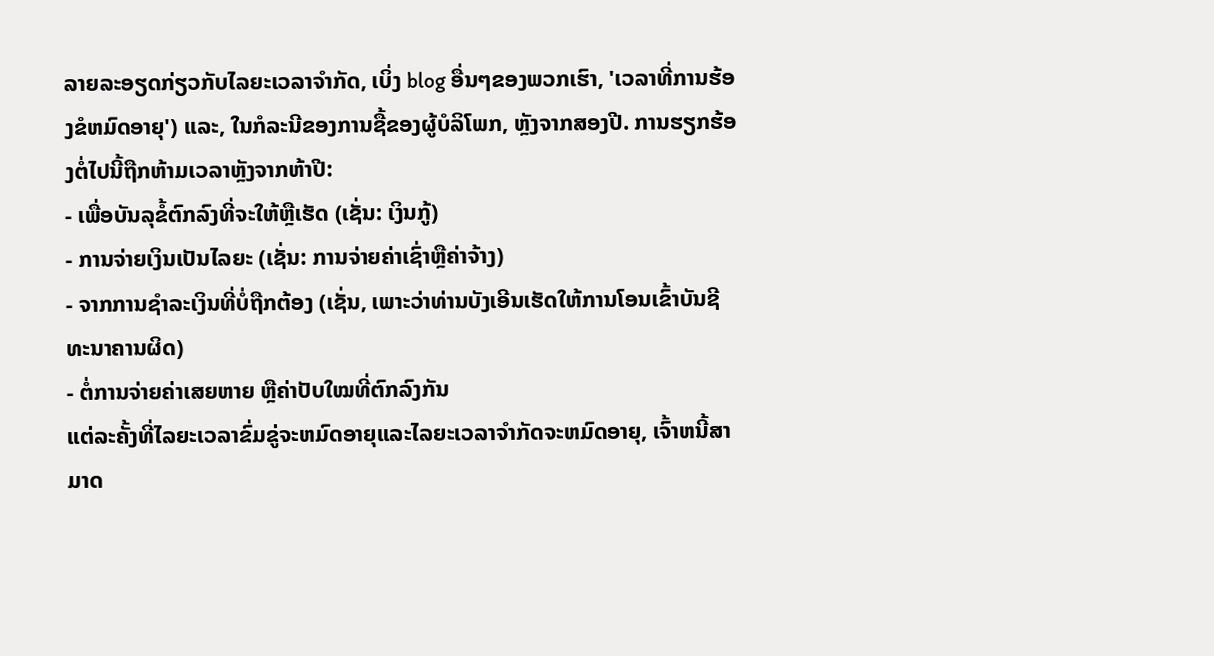ລາຍລະອຽດກ່ຽວກັບໄລຍະເວລາຈໍາກັດ, ເບິ່ງ blog ອື່ນໆຂອງພວກເຮົາ, 'ເວລາທີ່ການຮ້ອງຂໍຫມົດອາຍຸ') ແລະ, ໃນກໍລະນີຂອງການຊື້ຂອງຜູ້ບໍລິໂພກ, ຫຼັງຈາກສອງປີ. ການຮຽກຮ້ອງຕໍ່ໄປນີ້ຖືກຫ້າມເວລາຫຼັງຈາກຫ້າປີ:
- ເພື່ອບັນລຸຂໍ້ຕົກລົງທີ່ຈະໃຫ້ຫຼືເຮັດ (ເຊັ່ນ: ເງິນກູ້)
- ການຈ່າຍເງິນເປັນໄລຍະ (ເຊັ່ນ: ການຈ່າຍຄ່າເຊົ່າຫຼືຄ່າຈ້າງ)
- ຈາກການຊໍາລະເງິນທີ່ບໍ່ຖືກຕ້ອງ (ເຊັ່ນ, ເພາະວ່າທ່ານບັງເອີນເຮັດໃຫ້ການໂອນເຂົ້າບັນຊີທະນາຄານຜິດ)
- ຕໍ່ການຈ່າຍຄ່າເສຍຫາຍ ຫຼືຄ່າປັບໃໝທີ່ຕົກລົງກັນ
ແຕ່ລະຄັ້ງທີ່ໄລຍະເວລາຂົ່ມຂູ່ຈະຫມົດອາຍຸແລະໄລຍະເວລາຈໍາກັດຈະຫມົດອາຍຸ, ເຈົ້າຫນີ້ສາມາດ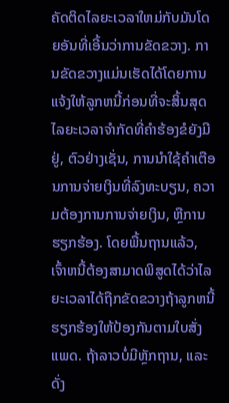ຄັດຕິດໄລຍະເວລາໃຫມ່ກັບມັນໂດຍອັນທີ່ເອີ້ນວ່າການຂັດຂວາງ. ການຂັດຂວາງແມ່ນເຮັດໄດ້ໂດຍການແຈ້ງໃຫ້ລູກຫນີ້ກ່ອນທີ່ຈະສິ້ນສຸດໄລຍະເວລາຈໍາກັດທີ່ຄໍາຮ້ອງຂໍຍັງມີຢູ່, ຕົວຢ່າງເຊັ່ນ, ການນໍາໃຊ້ຄໍາເຕືອນການຈ່າຍເງິນທີ່ລົງທະບຽນ, ຄວາມຕ້ອງການການຈ່າຍເງິນ, ຫຼືການຮຽກຮ້ອງ. ໂດຍພື້ນຖານແລ້ວ, ເຈົ້າຫນີ້ຕ້ອງສາມາດພິສູດໄດ້ວ່າໄລຍະເວລາໄດ້ຖືກຂັດຂວາງຖ້າລູກຫນີ້ຮຽກຮ້ອງໃຫ້ປ້ອງກັນຕາມໃບສັ່ງແພດ. ຖ້າລາວບໍ່ມີຫຼັກຖານ, ແລະດັ່ງ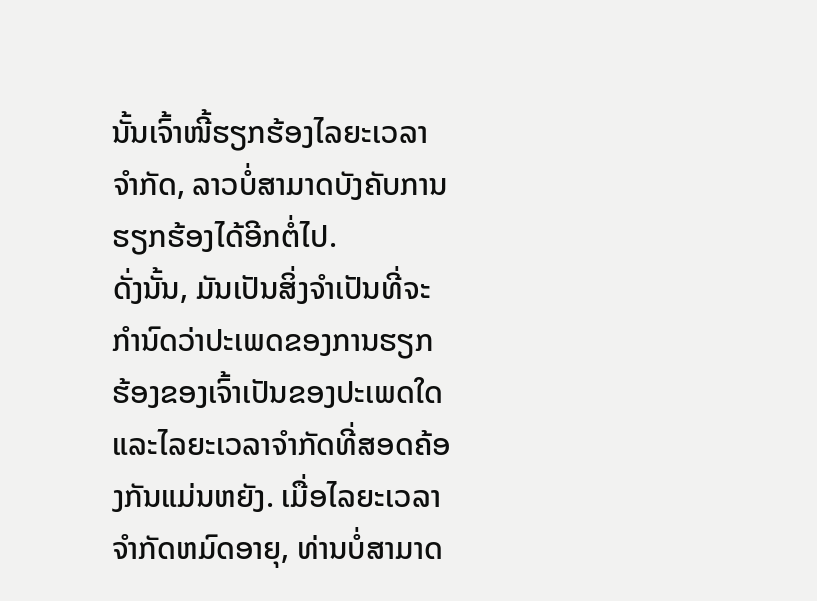ນັ້ນເຈົ້າໜີ້ຮຽກຮ້ອງໄລຍະເວລາຈໍາກັດ, ລາວບໍ່ສາມາດບັງຄັບການຮຽກຮ້ອງໄດ້ອີກຕໍ່ໄປ.
ດັ່ງນັ້ນ, ມັນເປັນສິ່ງຈໍາເປັນທີ່ຈະກໍານົດວ່າປະເພດຂອງການຮຽກຮ້ອງຂອງເຈົ້າເປັນຂອງປະເພດໃດແລະໄລຍະເວລາຈໍາກັດທີ່ສອດຄ້ອງກັນແມ່ນຫຍັງ. ເມື່ອໄລຍະເວລາຈໍາກັດຫມົດອາຍຸ, ທ່ານບໍ່ສາມາດ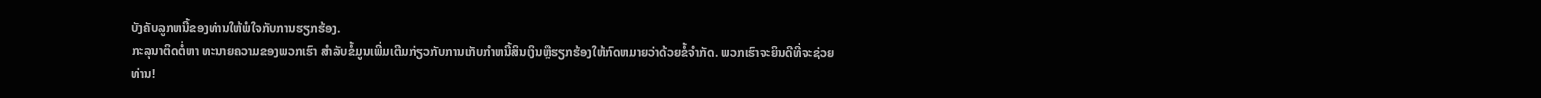ບັງຄັບລູກຫນີ້ຂອງທ່ານໃຫ້ພໍໃຈກັບການຮຽກຮ້ອງ.
ກະລຸນາຕິດຕໍ່ຫາ ທະນາຍຄວາມຂອງພວກເຮົາ ສໍາລັບຂໍ້ມູນເພີ່ມເຕີມກ່ຽວກັບການເກັບກໍາຫນີ້ສິນເງິນຫຼືຮຽກຮ້ອງໃຫ້ກົດຫມາຍວ່າດ້ວຍຂໍ້ຈໍາກັດ. ພວກເຮົາຈະຍິນດີທີ່ຈະຊ່ວຍທ່ານ!